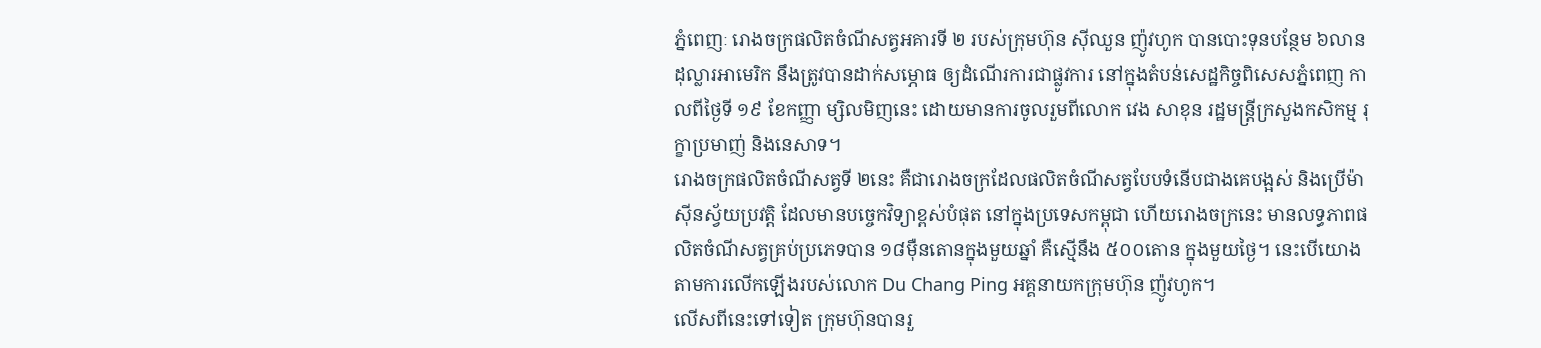ភ្នំពេញៈ រោងចក្រផលិតចំណីសត្វអគារទី ២ របស់ក្រុមហ៊ុន ស៊ីឈួន ញ៉ូវហូក បានបោះទុនបន្ថែម ៦លានដុល្លារអាមេរិក នឹងត្រូវបានដាក់សម្ភោធ ឲ្យដំណើរការជាផ្លូវការ នៅក្នុងតំបន់សេដ្ឋកិច្ចពិសេសភ្នំពេញ កាលពីថ្ងៃទី ១៩ ខែកញ្ញា ម្សិលមិញនេះ ដោយមានការចូលរួមពីលោក វេង សាខុន រដ្ឋមន្រ្តីក្រសួងកសិកម្ម រុក្ខាប្រមាញ់ និងនេសាទ។
រោងចក្រផលិតចំណីសត្វទី ២នេះ គឺជារោងចក្រដែលផលិតចំណីសត្វបែបទំនើបជាងគេបង្អស់ និងប្រើម៉ាស៊ីនស្វ័យប្រវត្តិ ដែលមានបច្ចេកវិទ្យាខ្ពស់បំផុត នៅក្នុងប្រទេសកម្ពុជា ហើយរោងចក្រនេះ មានលទ្ធភាពផលិតចំណីសត្វគ្រប់ប្រភេទបាន ១៨ម៉ឺនតោនក្នុងមួយឆ្នាំ គឺស្មើនឹង ៥០០តោន ក្នុងមួយថ្ងៃ។ នេះបើយោងតាមការលើកឡើងរបស់លោក Du Chang Ping អគ្គនាយកក្រុមហ៊ុន ញ៉ូវហូក។
លើសពីនេះទៅទៀត ក្រុមហ៊ុនបានរួ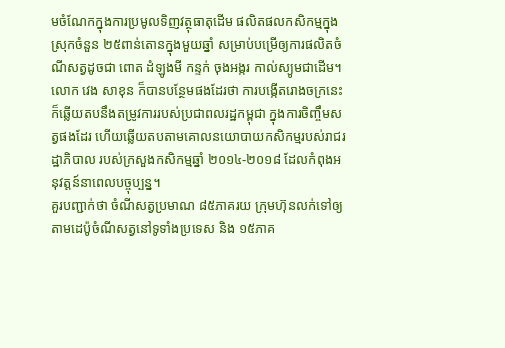មចំណែកក្នុងការប្រមូលទិញវត្ថុធាតុដើម ផលិតផលកសិកម្មក្នុងស្រុកចំនួន ២៥ពាន់តោនក្នុងមួយឆ្នាំ សម្រាប់បម្រើឲ្យការផលិតចំណីសត្វដូចជា ពោត ដំឡូងមី កន្ទក់ ចុងអង្ករ កាល់ស្យូមជាដើម។
លោក វេង សាខុន ក៏បានបន្ថែមផងដែរថា ការបង្កើតរោងចក្រនេះ ក៏ឆ្លើយតបនឹងតម្រូវការរបស់ប្រជាពលរដ្ឋកម្ពុជា ក្នុងការចិញ្ចឹមសត្វផងដែរ ហើយឆ្លើយតបតាមគោលនយោបាយកសិកម្មរបស់រាជរដ្ឋាភិបាល របស់ក្រសួងកសិកម្មឆ្នាំ ២០១៤-២០១៨ ដែលកំពុងអនុវត្តន៍នាពេលបច្ចុប្បន្ន។
គួរបញ្ជាក់ថា ចំណីសត្វប្រមាណ ៨៥ភាគរយ ក្រុមហ៊ុនលក់ទៅឲ្យតាមដេប៉ូចំណីសត្វនៅទូទាំងប្រទេស និង ១៥ភាគ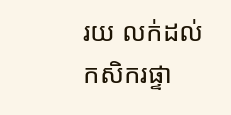រយ លក់ដល់កសិករផ្ទា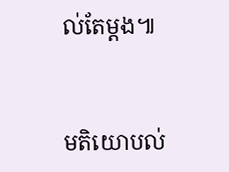ល់តែម្តង៕


មតិយោបល់